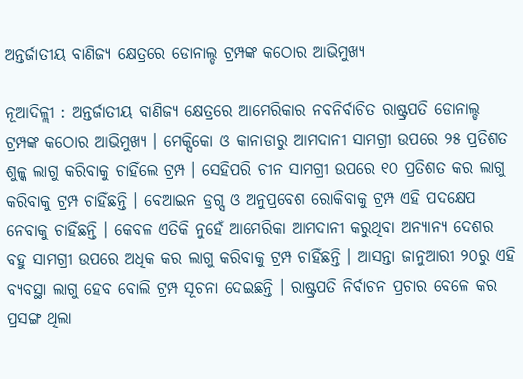ଅନ୍ତର୍ଜାତୀୟ ବାଣିଜ୍ଯ କ୍ଷେତ୍ରରେ ଡୋନାଲ୍ଡ ଟ୍ରମ୍ପଙ୍କ କଠୋର ଆଭିମୁଖ୍ଯ

ନୂଆଦିଳ୍ଲୀ : ଅନ୍ତର୍ଜାତୀୟ ବାଣିଜ୍ଯ କ୍ଷେତ୍ରରେ ଆମେରିକାର ନବନିର୍ବାଚିତ ରାଷ୍ଟ୍ରପତି ଡୋନାଲ୍ଡ ଟ୍ରମ୍ପଙ୍କ କଠୋର ଆଭିମୁଖ୍ଯ । ମେକ୍ସିକୋ ଓ କାନାଡାରୁ ଆମଦାନୀ ସାମଗ୍ରୀ ଉପରେ ୨୫ ପ୍ରତିଶତ ଶୁଳ୍କ ଲାଗୁ କରିବାକୁ ଚାହିଁଲେ ଟ୍ରମ୍ପ । ସେହିପରି ଚୀନ ସାମଗ୍ରୀ ଉପରେ ୧୦ ପ୍ରତିଶତ କର ଲାଗୁ କରିବାକୁ ଟ୍ରମ୍ପ ଚାହିଁଛନ୍ତି । ବେଆଇନ ଡ୍ରଗ୍ସ ଓ ଅନୁପ୍ରବେଶ ରୋକିବାକୁ ଟ୍ରମ୍ପ ଏହି ପଦକ୍ଷେପ ନେବାକୁ ଚାହିଁଛନ୍ତି । କେବଳ ଏତିକି ନୁହେଁ ଆମେରିକା ଆମଦାନୀ କରୁଥିବା ଅନ୍ଯାନ୍ଯ ଦେଶର ବହୁ ସାମଗ୍ରୀ ଉପରେ ଅଧିକ କର ଲାଗୁ କରିବାକୁ ଟ୍ରମ୍ପ ଚାହିଁଛନ୍ତି । ଆସନ୍ତା ଜାନୁଆରୀ ୨୦ରୁ ଏହି ବ୍ଯବସ୍ଥା ଲାଗୁ ହେବ ବୋଲି ଟ୍ରମ୍ପ ସୂଚନା ଦେଇଛନ୍ତି । ରାଷ୍ଟ୍ରପତି ନିର୍ବାଚନ ପ୍ରଚାର ବେଳେ କର ପ୍ରସଙ୍ଗ ଥିଲା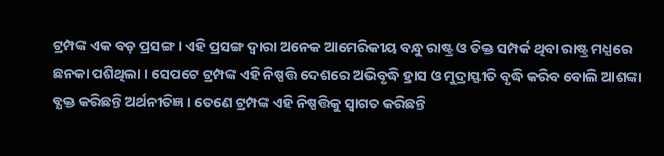ଟ୍ରମ୍ପଙ୍କ ଏକ ବଡ଼ ପ୍ରସଙ୍ଗ । ଏହି ପ୍ରସଙ୍ଗ ଦ୍ବାରା ଅନେକ ଆମେରିକୀୟ ବନ୍ଧୁ ରାଷ୍ଟ୍ର ଓ ତିକ୍ତ ସମ୍ପର୍କ ଥିବା ରାଷ୍ଟ୍ର ମଧ୍ଯରେ ଛନକା ପଶିଥିଲା । ସେପଟେ ଟ୍ରମ୍ପଙ୍କ ଏହି ନିଷ୍ପତ୍ତି ଦେଶରେ ଅଭିବୃଦ୍ଧି ହ୍ରାସ ଓ ମୁଦ୍ରାସ୍ଫୀତି ବୃଦ୍ଧି କରିବ ବୋଲି ଆଶଙ୍କା ବ୍ଯକ୍ତ କରିଛନ୍ତି ଅର୍ଥନୀତିଜ୍ଞ । ତେଣେ ଟ୍ରମ୍ପଙ୍କ ଏହି ନିଷ୍ପତ୍ତିକୁ ସ୍ବାଗତ କରିଛନ୍ତି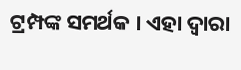ଟ୍ରମ୍ପଙ୍କ ସମର୍ଥକ । ଏହା ଦ୍ବାରା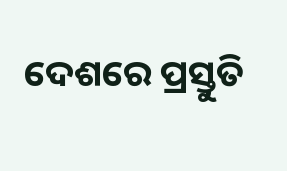ଦେଶରେ ପ୍ରସ୍ତୁତି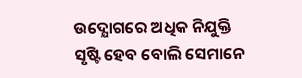ଉଦ୍ଯୋଗରେ ଅଧିକ ନିଯୁକ୍ତି ସୃଷ୍ଟି ହେବ ବୋଲି ସେମାନେ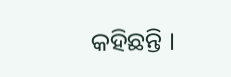କହିଛନ୍ତି ।